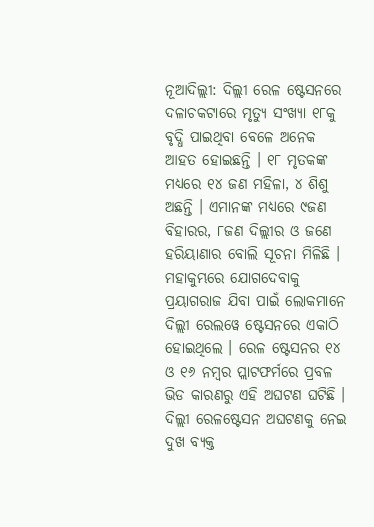ନୂଆଦିଲ୍ଲୀ: ଦିଲ୍ଲୀ ରେଳ ଷ୍ଟେସନରେ ଦଳାଚକଟାରେ ମୃତ୍ୟୁ ସଂଖ୍ୟା ୧୮କୁ ବୃଦ୍ଧି ପାଇଥିବା ବେଳେ ଅନେକ ଆହତ ହୋଇଛନ୍ତି । ୧୮ ମୃତକଙ୍କ ମଧ୍ୟରେ ୧୪ ଜଣ ମହିଳା, ୪ ଶିଶୁ ଅଛନ୍ତି । ଏମାନଙ୍କ ମଧ୍ୟରେ ୯ଜଣ ବିହାରର, ୮ଜଣ ଦିଲ୍ଲୀର ଓ ଜଣେ ହରିୟାଣାର ବୋଲି ସୂଚନା ମିଳିଛି ।
ମହାକୁମ୍ଭରେ ଯୋଗଦେବାକୁ ପ୍ରୟାଗରାଜ ଯିବା ପାଇଁ ଲୋକମାନେ ଦିଲ୍ଲୀ ରେଲୱେ ଷ୍ଟେସନରେ ଏକାଠି ହୋଇଥିଲେ । ରେଳ ଷ୍ଟେସନର ୧୪ ଓ ୧୬ ନମ୍ବର ପ୍ଲାଟଫର୍ମରେ ପ୍ରବଳ ଭିଡ କାରଣରୁ ଏହି ଅଘଟଣ ଘଟିଛି ।
ଦିଲ୍ଲୀ ରେଳଷ୍ଟେସନ ଅଘଟଣକୁ ନେଇ ଦୁଖ ବ୍ୟକ୍ତ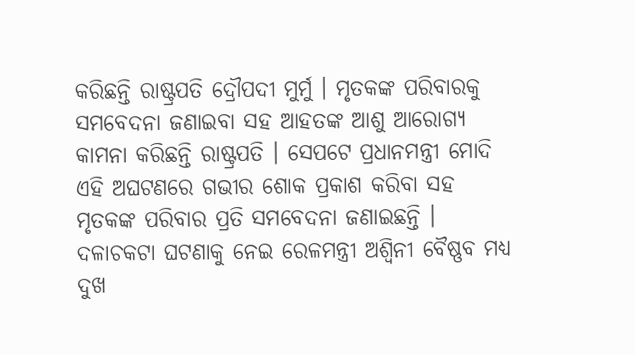କରିଛନ୍ତି ରାଷ୍ଟ୍ରପତି ଦ୍ରୌପଦୀ ମୁର୍ମୁ । ମୃତକଙ୍କ ପରିବାରକୁ ସମବେଦନା ଜଣାଇବା ସହ ଆହତଙ୍କ ଆଶୁ ଆରୋଗ୍ୟ କାମନା କରିଛନ୍ତି ରାଷ୍ଟ୍ରପତି । ସେପଟେ ପ୍ରଧାନମନ୍ତ୍ରୀ ମୋଦି ଏହି ଅଘଟଣରେ ଗଭୀର ଶୋକ ପ୍ରକାଶ କରିବା ସହ ମୃତକଙ୍କ ପରିବାର ପ୍ରତି ସମବେଦନା ଜଣାଇଛନ୍ତି ।
ଦଳାଚକଟା ଘଟଣାକୁ ନେଇ ରେଳମନ୍ତ୍ରୀ ଅଶ୍ବିନୀ ବୈଷ୍ଣବ ମଧ୍ୟ ଦୁଖ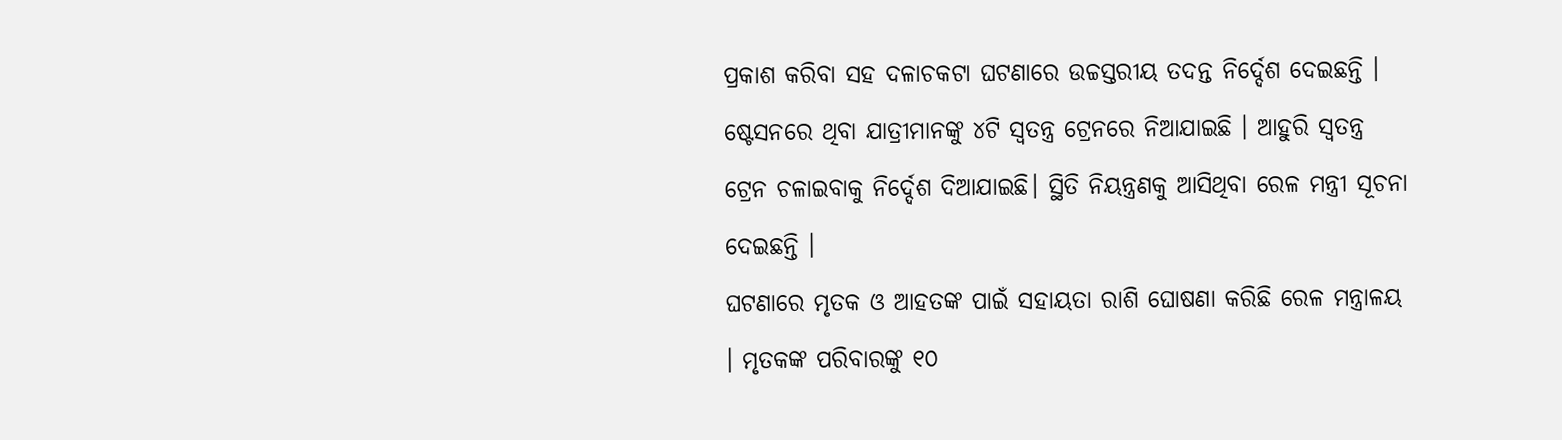ପ୍ରକାଶ କରିବା ସହ ଦଳାଚକଟା ଘଟଣାରେ ଉଚ୍ଚସ୍ତରୀୟ ତଦନ୍ତ ନିର୍ଦ୍ଦେଶ ଦେଇଛନ୍ତି । ଷ୍ଟେସନରେ ଥିବା ଯାତ୍ରୀମାନଙ୍କୁ ୪ଟି ସ୍ବତନ୍ତ୍ର ଟ୍ରେନରେ ନିଆଯାଇଛି । ଆହୁରି ସ୍ବତନ୍ତ୍ର ଟ୍ରେନ ଚଳାଇବାକୁ ନିର୍ଦ୍ଦେଶ ଦିଆଯାଇଛି। ସ୍ଥିତି ନିୟନ୍ତ୍ରଣକୁ ଆସିଥିବା ରେଳ ମନ୍ତ୍ରୀ ସୂଚନା ଦେଇଛନ୍ତି ।
ଘଟଣାରେ ମୃତକ ଓ ଆହତଙ୍କ ପାଇଁ ସହାୟତା ରାଶି ଘୋଷଣା କରିଛି ରେଳ ମନ୍ତ୍ରାଳୟ । ମୃତକଙ୍କ ପରିବାରଙ୍କୁ ୧୦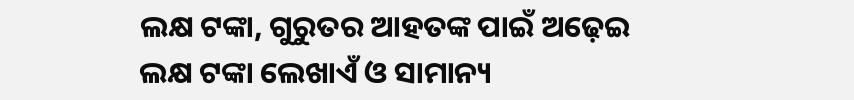ଲକ୍ଷ ଟଙ୍କା, ଗୁରୁତର ଆହତଙ୍କ ପାଇଁ ଅଢ଼େଇ ଲକ୍ଷ ଟଙ୍କା ଲେଖାଏଁ ଓ ସାମାନ୍ୟ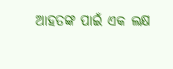ଆହତଙ୍କ ପାଇଁ ଏକ ଲକ୍ଷ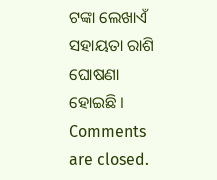ଟଙ୍କା ଲେଖାଏଁ ସହାୟତା ରାଶି ଘୋଷଣା ହୋଇଛି ।
Comments are closed.